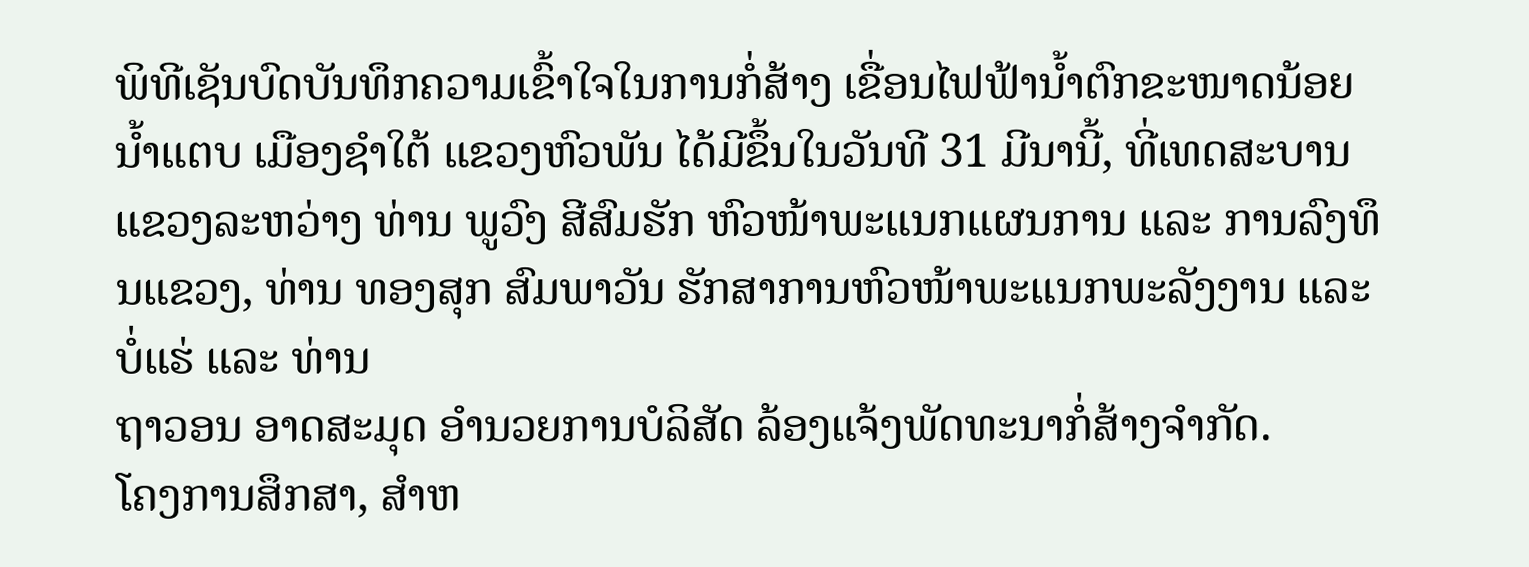ພິທີເຊັນບົດບັນທຶກຄວາມເຂົ້າໃຈໃນການກໍ່ສ້າງ ເຂື່ອນໄຟຟ້ານ້ຳຕົກຂະໜາດນ້ອຍ ນ້ຳແຕບ ເມືອງຊຳໃຕ້ ແຂວງຫົວພັນ ໄດ້ມີຂຶ້ນໃນວັນທີ 31 ມີນານີ້, ທີ່ເທດສະບານແຂວງລະຫວ່າງ ທ່ານ ພູວົງ ສີສົມຮັກ ຫົວໜ້າພະແນກແຜນການ ແລະ ການລົງທຶນແຂວງ, ທ່ານ ທອງສຸກ ສົມພາວັນ ຮັກສາການຫົວໜ້າພະແນກພະລັງງານ ແລະ
ບໍ່ແຮ່ ແລະ ທ່ານ
ຖາວອນ ອາດສະມຸດ ອຳນວຍການບໍລິສັດ ລ້ອງແຈ້ງພັດທະນາກໍ່ສ້າງຈຳກັດ.
ໂຄງການສຶກສາ, ສຳຫ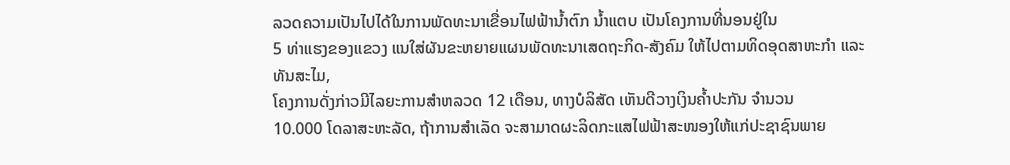ລວດຄວາມເປັນໄປໄດ້ໃນການພັດທະນາເຂື່ອນໄຟຟ້ານ້ຳຕົກ ນ້ຳແຕບ ເປັນໂຄງການທີ່ນອນຢູ່ໃນ
5 ທ່າແຮງຂອງແຂວງ ແນໃສ່ຜັນຂະຫຍາຍແຜນພັດທະນາເສດຖະກິດ-ສັງຄົມ ໃຫ້ໄປຕາມທິດອຸດສາຫະກຳ ແລະ
ທັນສະໄມ,
ໂຄງການດັ່ງກ່າວມີໄລຍະການສຳຫລວດ 12 ເດືອນ, ທາງບໍລິສັດ ເຫັນດີວາງເງິນຄ້ຳປະກັນ ຈຳນວນ
10.000 ໂດລາສະຫະລັດ, ຖ້າການສຳເລັດ ຈະສາມາດຜະລິດກະແສໄຟຟ້າສະໜອງໃຫ້ແກ່ປະຊາຊົນພາຍ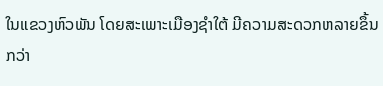ໃນແຂວງຫົວພັນ ໂດຍສະເພາະເມືອງຊຳໃຕ້ ມີຄວາມສະດວກຫລາຍຂຶ້ນກວ່າ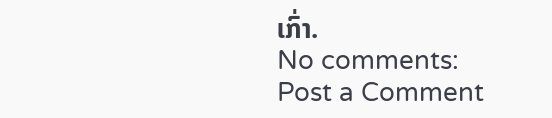ເກົ່າ.
No comments:
Post a Comment